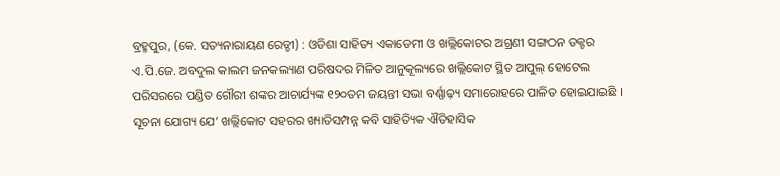ବ୍ରହ୍ମପୁର, (କେ. ସତ୍ୟନାରାୟଣ ରେଡ୍ଡୀ) : ଓଡିଶା ସାହିତ୍ୟ ଏକାଡେମୀ ଓ ଖଲ୍ଲିକୋଟର ଅଗ୍ରଣୀ ସଙ୍ଗଠନ ଡକ୍ଟର ଏ.ପି.ଜେ. ଅବଦୁଲ କାଲମ ଜନକଲ୍ୟାଣ ପରିଷଦର ମିଳିତ ଆନୁକୂଲ୍ୟରେ ଖଲ୍ଲିକୋଟ ସ୍ଥିତ ଆପୁଲ୍ ହୋଟେଲ ପରିସରରେ ପଣ୍ଡିତ ଗୌରୀ ଶଙ୍କର ଆଚାର୍ଯ୍ୟଙ୍କ ୧୨୦ତମ ଜୟନ୍ତୀ ସଭା ବର୍ଣ୍ଣାଢ଼୍ୟ ସମାରୋହରେ ପାଳିତ ହୋଇଯାଇଛି । ସୂଚନା ଯୋଗ୍ୟ ଯେ’ ଖଲ୍ଲିକୋଟ ସହରର ଖ୍ୟାତିସମ୍ପନ୍ନ କବି ସାହିତ୍ୟିକ ଐତିହାସିକ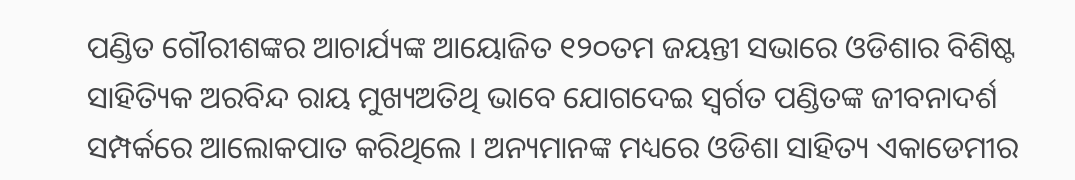ପଣ୍ଡିତ ଗୌରୀଶଙ୍କର ଆଚାର୍ଯ୍ୟଙ୍କ ଆୟୋଜିତ ୧୨୦ତମ ଜୟନ୍ତୀ ସଭାରେ ଓଡିଶାର ବିଶିଷ୍ଟ ସାହିତ୍ୟିକ ଅରବିନ୍ଦ ରାୟ ମୁଖ୍ୟଅତିଥି ଭାବେ ଯୋଗଦେଇ ସ୍ୱର୍ଗତ ପଣ୍ଡିତଙ୍କ ଜୀବନାଦର୍ଶ ସମ୍ପର୍କରେ ଆଲୋକପାତ କରିଥିଲେ । ଅନ୍ୟମାନଙ୍କ ମଧ୍ୟରେ ଓଡିଶା ସାହିତ୍ୟ ଏକାଡେମୀର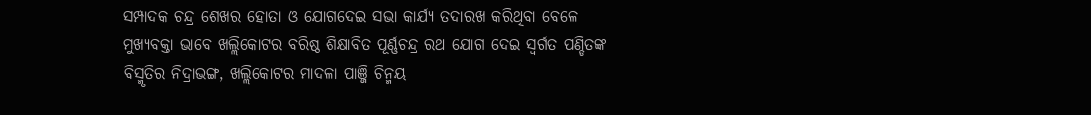ସମ୍ପାଦକ ଚନ୍ଦ୍ର ଶେଖର ହୋତା ଓ ଯୋଗଦେଇ ସଭା କାର୍ଯ୍ୟ ତଦାରଖ କରିଥିବା ବେଳେ ମୁଖ୍ୟବକ୍ତା ଭାବେ ଖଲ୍ଲିକୋଟର ବରିଷ୍ଠ ଶିକ୍ଷାବିତ ପୂର୍ଣ୍ଣଚନ୍ଦ୍ର ରଥ ଯୋଗ ଦେଇ ସ୍ୱର୍ଗତ ପଣ୍ଡିତଙ୍କ ବିସ୍ମୃତିର ନିଦ୍ରାଭଙ୍ଗ, ଖଲ୍ଲିକୋଟର ମାଦଳା ପାଞ୍ଜି ଚିନ୍ମୟ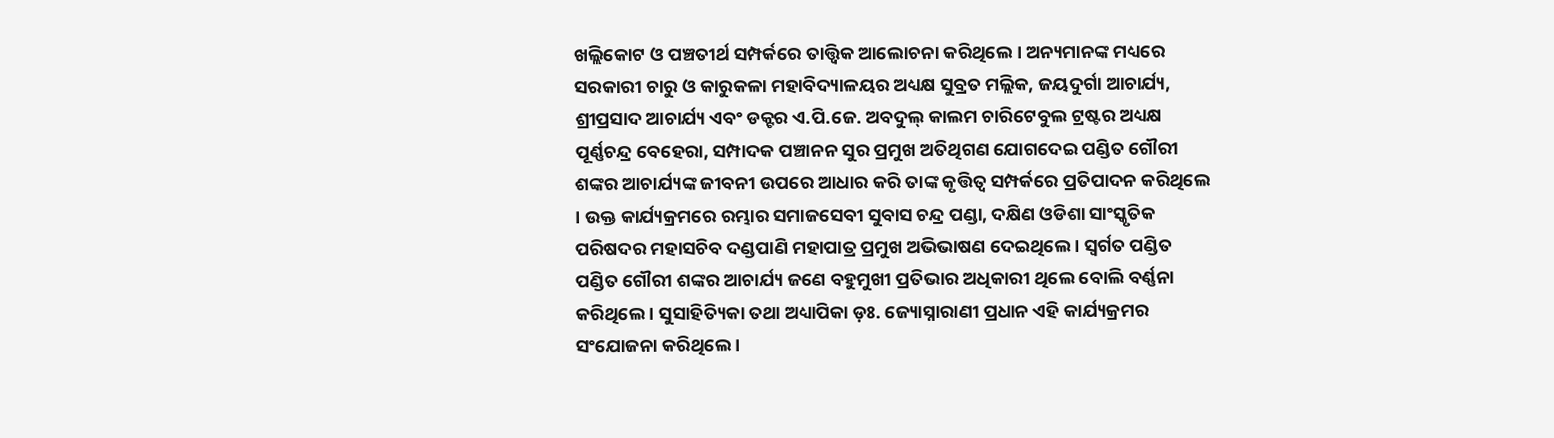ଖଲ୍ଲିକୋଟ ଓ ପଞ୍ଚତୀର୍ଥ ସମ୍ପର୍କରେ ତାତ୍ତ୍ଵିକ ଆଲୋଚନା କରିଥିଲେ । ଅନ୍ୟମାନଙ୍କ ମଧ୍ୟରେ ସରକାରୀ ଚାରୁ ଓ କାରୁକଳା ମହାବିଦ୍ୟାଳୟର ଅଧ୍ୟକ୍ଷ ସୁବ୍ରତ ମଲ୍ଲିକ, ଜୟଦୁର୍ଗା ଆଚାର୍ଯ୍ୟ, ଶ୍ରୀପ୍ରସାଦ ଆଚାର୍ଯ୍ୟ ଏବଂ ଡକ୍ଟର ଏ.ପି.ଜେ. ଅବଦୁଲ୍ କାଲମ ଚାରିଟେବୁଲ ଟ୍ରଷ୍ଟର ଅଧ୍ୟକ୍ଷ ପୂର୍ଣ୍ଣଚନ୍ଦ୍ର ବେହେରା, ସମ୍ପାଦକ ପଞ୍ଚାନନ ସୁର ପ୍ରମୁଖ ଅତିଥିଗଣ ଯୋଗଦେଇ ପଣ୍ଡିତ ଗୌରୀ ଶଙ୍କର ଆଚାର୍ଯ୍ୟଙ୍କ ଜୀବନୀ ଉପରେ ଆଧାର କରି ତାଙ୍କ କୃତ୍ତିତ୍ଵ ସମ୍ପର୍କରେ ପ୍ରତିପାଦନ କରିଥିଲେ । ଉକ୍ତ କାର୍ଯ୍ୟକ୍ରମରେ ରମ୍ଭାର ସମାଜସେବୀ ସୁବାସ ଚନ୍ଦ୍ର ପଣ୍ଡା, ଦକ୍ଷିଣ ଓଡିଶା ସାଂସ୍କୃତିକ ପରିଷଦର ମହାସଚିବ ଦଣ୍ଡପାଣି ମହାପାତ୍ର ପ୍ରମୁଖ ଅଭିଭାଷଣ ଦେଇଥିଲେ । ସ୍ୱର୍ଗତ ପଣ୍ଡିତ ପଣ୍ଡିତ ଗୌରୀ ଶଙ୍କର ଆଚାର୍ଯ୍ୟ ଜଣେ ବହୁମୁଖୀ ପ୍ରତିଭାର ଅଧିକାରୀ ଥିଲେ ବୋଲି ବର୍ଣ୍ଣନା କରିଥିଲେ । ସୁସାହିତ୍ୟିକା ତଥା ଅଧ୍ୟାପିକା ଡ଼ଃ. ଜ୍ୟୋସ୍ନାରାଣୀ ପ୍ରଧାନ ଏହି କାର୍ଯ୍ୟକ୍ରମର ସଂଯୋଜନା କରିଥିଲେ ।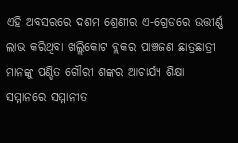ଏହି ଅବସରରେ ଦଶମ ଶ୍ରେଣୀର ଏ-ଗ୍ରେଡରେ ଉତ୍ତୀର୍ଣ୍ଣ ଲାଭ କରିଥିବା ଖଲ୍ଲିକୋଟ ବ୍ଲକର ପାଞ୍ଚଜଣ ଛାତ୍ରଛାତ୍ରୀ ମାନଙ୍କୁ ପଣ୍ଡିତ ଗୌରୀ ଶଙ୍କର ଆଚାର୍ଯ୍ୟ ଶିକ୍ଷା ସମ୍ମାନରେ ସମ୍ମାନୀତ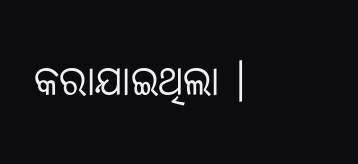କରାଯାଇଥିଲା ।